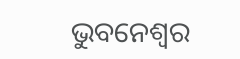ଭୁବନେଶ୍ବର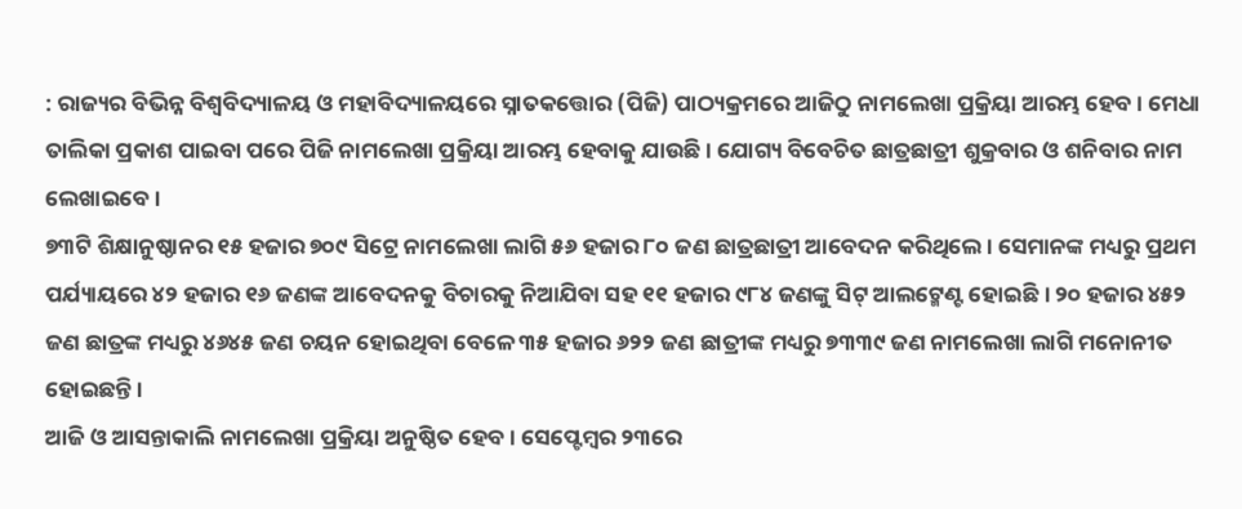: ରାଜ୍ୟର ବିଭିନ୍ନ ବିଶ୍ବବିଦ୍ୟାଳୟ ଓ ମହାବିଦ୍ୟାଳୟରେ ସ୍ନାତକତ୍ତୋର (ପିଜି) ପାଠ୍ୟକ୍ରମରେ ଆଜିଠୁ ନାମଲେଖା ପ୍ରକ୍ରିୟା ଆରମ୍ଭ ହେବ । ମେଧା ତାଲିକା ପ୍ରକାଶ ପାଇବା ପରେ ପିଜି ନାମଲେଖା ପ୍ରକ୍ରିୟା ଆରମ୍ଭ ହେବାକୁ ଯାଉଛି । ଯୋଗ୍ୟ ବିବେଚିତ ଛାତ୍ରଛାତ୍ରୀ ଶୁକ୍ରବାର ଓ ଶନିବାର ନାମ ଲେଖାଇବେ ।
୭୩ଟି ଶିକ୍ଷାନୁଷ୍ଠାନର ୧୫ ହଜାର ୭୦୯ ସିଟ୍ରେ ନାମଲେଖା ଲାଗି ୫୬ ହଜାର ୮୦ ଜଣ ଛାତ୍ରଛାତ୍ରୀ ଆବେଦନ କରିଥିଲେ। ସେମାନଙ୍କ ମଧ୍ୟରୁ ପ୍ରଥମ ପର୍ଯ୍ୟାୟରେ ୪୨ ହଜାର ୧୬ ଜଣଙ୍କ ଆବେଦନକୁ ବିଚାରକୁ ନିଆଯିବା ସହ ୧୧ ହଜାର ୯୮୪ ଜଣଙ୍କୁ ସିଟ୍ ଆଲଟ୍ମେଣ୍ଟ ହୋଇଛି । ୨୦ ହଜାର ୪୫୨ ଜଣ ଛାତ୍ରଙ୍କ ମଧ୍ୟରୁ ୪୬୪୫ ଜଣ ଚୟନ ହୋଇଥିବା ବେଳେ ୩୫ ହଜାର ୬୨୨ ଜଣ ଛାତ୍ରୀଙ୍କ ମଧ୍ୟରୁ ୭୩୩୯ ଜଣ ନାମଲେଖା ଲାଗି ମନୋନୀତ ହୋଇଛନ୍ତି ।
ଆଜି ଓ ଆସନ୍ତାକାଲି ନାମଲେଖା ପ୍ରକ୍ରିୟା ଅନୁଷ୍ଠିତ ହେବ । ସେପ୍ଟେମ୍ବର ୨୩ରେ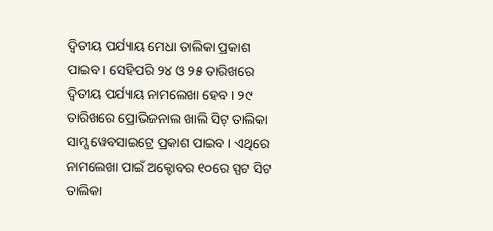ଦ୍ବିତୀୟ ପର୍ଯ୍ୟାୟ ମେଧା ତାଲିକା ପ୍ରକାଶ ପାଇବ । ସେହିପରି ୨୪ ଓ ୨୫ ତାରିଖରେ ଦ୍ବିତୀୟ ପର୍ଯ୍ୟାୟ ନାମଲେଖା ହେବ । ୨୯ ତାରିଖରେ ପ୍ରୋଭିଜନାଲ ଖାଲି ସିଟ୍ ତାଲିକା ସାମ୍ସ ୱେବସାଇଟ୍ରେ ପ୍ରକାଶ ପାଇବ । ଏଥିରେ ନାମଲେଖା ପାଇଁ ଅକ୍ଟୋବର ୧୦ରେ ସ୍ପଟ ସିଟ ତାଲିକା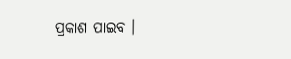ପ୍ରକାଶ ପାଇବ ।